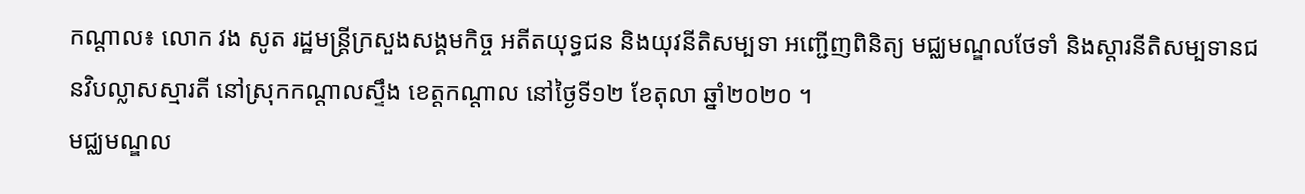កណ្តាល៖ លោក វង សូត រដ្ឋមន្រ្តីក្រសួងសង្គមកិច្ច អតីតយុទ្ធជន និងយុវនីតិសម្បទា អញ្ជើញពិនិត្យ មជ្ឈមណ្ឌលថែទាំ និងស្ដារនីតិសម្បទានជនវិបល្លាសស្មារតី នៅស្រុកកណ្ដាលស្ទឹង ខេត្តកណ្ដាល នៅថ្ងៃទី១២ ខែតុលា ឆ្នាំ២០២០ ។
មជ្ឈមណ្ឌល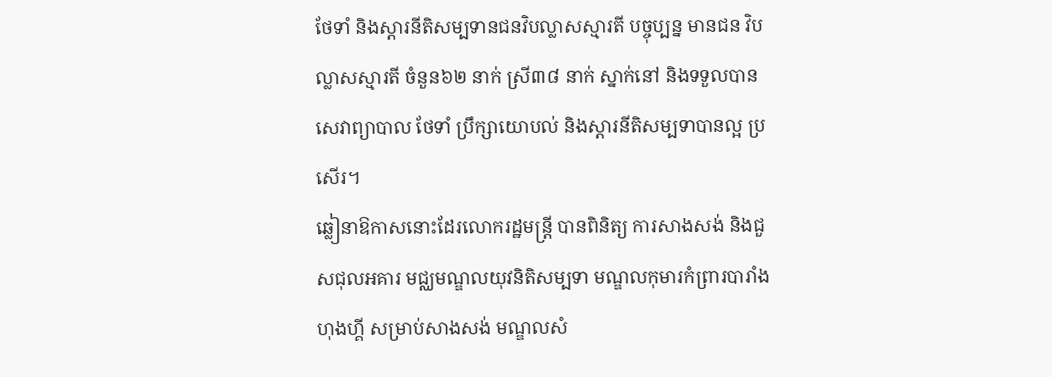ថែទាំ និងស្ដារនីតិសម្បទានជនវិបល្លាសស្មារតី បច្ចុប្បន្ន មានជន វិបល្លាសស្មារតី ចំនួន៦២ នាក់ ស្រី៣៨ នាក់ ស្នាក់នៅ និងទទួលបានសេវាព្យាបាល ថែទាំ ប្រឹក្សាយោបល់ និងស្តារនីតិសម្បទាបានល្អ ប្រសើរ។
ឆ្លៀនាឱកាសនោះដែរលោករដ្ឋមន្រ្តី បានពិនិត្យ ការសាងសង់ និងជួសជុលអគារ មជ្ឈមណ្ឌលយុវនិតិសម្បទា មណ្ឌលកុមារកំព្រារបារាំង ហុងហ្គី សម្រាប់សាងសង់ មណ្ឌលសំ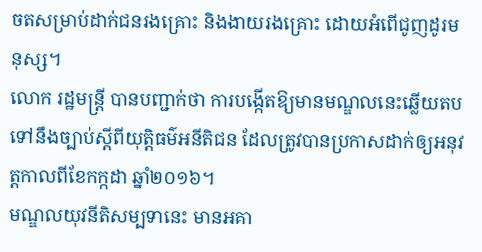ចតសម្រាប់ដាក់ជនរងគ្រោះ និងងាយរងគ្រោះ ដោយអំពើជូញដូរមនុស្ស។
លោក រដ្ឋមន្ត្រី បានបញ្ជាក់ថា ការបង្កើតឱ្យមានមណ្ឌលនេះឆ្លើយតបទៅនឹងច្បាប់ស្តីពីយុត្តិធម៌អនីតិជន ដែលត្រូវបានប្រកាសដាក់ឲ្យអនុវត្តកាលពីខែកក្កដា ឆ្នាំ២០១៦។
មណ្ឌលយុវនីតិសម្បទានេះ មានអគា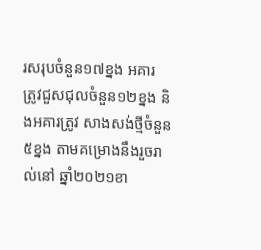រសរុបចំនួន១៧ខ្នង អគារ ត្រូវជួសជុលចំនួន១២ខ្នង និងអគារត្រូវ សាងសង់ថ្មីចំនួន៥ខ្នង តាមគម្រោងនឹងរួចរាល់នៅ ឆ្នាំ២០២១ខា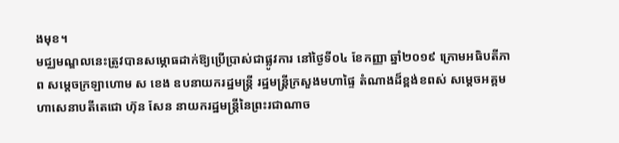ងមុខ។
មជ្ឈមណ្ឌលនេះត្រូវបានសម្ភោធដាក់ឱ្យប្រើប្រាស់ជាផ្លូវការ នៅថ្ងៃទី០៤ ខែកញ្ញា ឆ្នាំ២០១៩ ក្រោមអធិបតីភាព សម្ដេចក្រឡាហោម ស ខេង ឧបនាយករដ្ឋមន្ដ្រី រដ្ឋមន្ដ្រីក្រសួងមហាផ្ទៃ តំណាងដ៏ខ្ពង់ខពស់ សម្ដេចអគ្គមហាសេនាបតីតេជោ ហ៊ុន សែន នាយករដ្ឋមន្ដ្រីនៃព្រះរជាណាច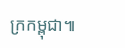ក្រកម្ពុជា៕